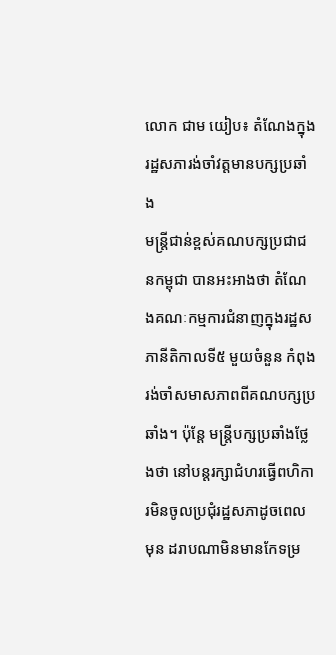លោក ជាម យៀប៖ តំណែងក្នុងរដ្ឋសភារង់ចាំវត្តមានបក្សប្រឆាំង
មន្ត្រីជាន់ខ្ពស់គណបក្សប្រជាជនកម្ពុជា បានអះអាងថា តំណែងគណៈកម្មការជំនាញក្នុងរដ្ឋសភានីតិកាលទី៥ មួយចំនួន កំពុងរង់ចាំសមាសភាពពីគណបក្សប្រឆាំង។ ប៉ុន្តែ មន្ត្រីបក្សប្រឆាំងថ្លែងថា នៅបន្តរក្សាជំហរធ្វើពហិការមិនចូលប្រជុំរដ្ឋសភាដូចពេលមុន ដរាបណាមិនមានកែទម្រ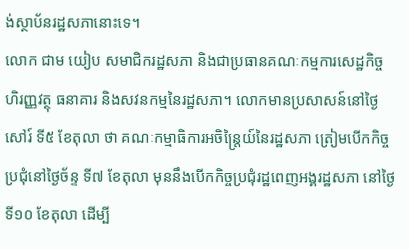ង់ស្ថាប័នរដ្ឋសភានោះទេ។
លោក ជាម យៀប សមាជិករដ្ឋសភា និងជាប្រធានគណៈកម្មការសេដ្ឋកិច្ច ហិរញ្ញវត្ថុ ធនាគារ និងសវនកម្មនៃរដ្ឋសភា។ លោកមានប្រសាសន៍នៅថ្ងៃសៅរ៍ ទី៥ ខែតុលា ថា គណៈកម្មាធិការអចិន្ត្រៃយ៍នៃរដ្ឋសភា ត្រៀមបើកកិច្ចប្រជុំនៅថ្ងៃច័ន្ទ ទី៧ ខែតុលា មុននឹងបើកកិច្ចប្រជុំរដ្ឋពេញអង្គរដ្ឋសភា នៅថ្ងៃទី១០ ខែតុលា ដើម្បី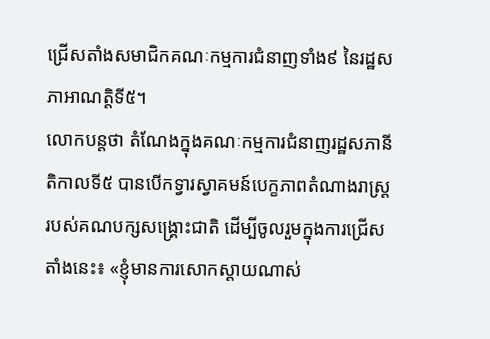ជ្រើសតាំងសមាជិកគណៈកម្មការជំនាញទាំង៩ នៃរដ្ឋសភាអាណត្តិទី៥។
លោកបន្តថា តំណែងក្នុងគណៈកម្មការជំនាញរដ្ឋសភានីតិកាលទី៥ បានបើកទ្វារស្វាគមន៍បេក្ខភាពតំណាងរាស្ត្ររបស់គណបក្សសង្គ្រោះជាតិ ដើម្បីចូលរួមក្នុងការជ្រើសតាំងនេះ៖ «ខ្ញុំមានការសោកស្ដាយណាស់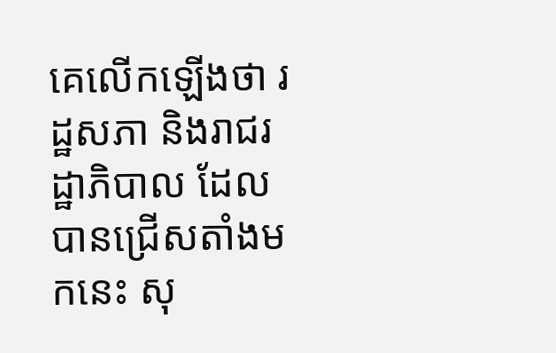គេលើកឡើងថា រដ្ឋសភា និងរាជរដ្ឋាភិបាល ដែលបានជ្រើសតាំងមកនេះ សុ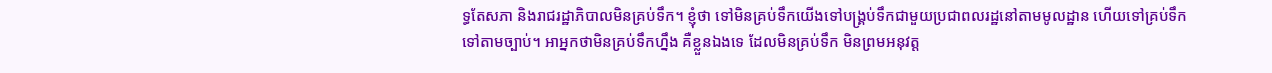ទ្ធតែសភា និងរាជរដ្ឋាភិបាលមិនគ្រប់ទឹក។ ខ្ញុំថា ទៅមិនគ្រប់ទឹកយើងទៅបង្គ្រប់ទឹកជាមួយប្រជាពលរដ្ឋនៅតាមមូលដ្ឋាន ហើយទៅគ្រប់ទឹកទៅតាមច្បាប់។ អាអ្នកថាមិនគ្រប់ទឹកហ្នឹង គឺខ្លួនឯងទេ ដែលមិនគ្រប់ទឹក មិនព្រមអនុវត្ត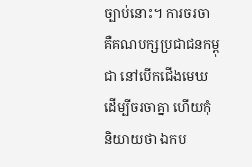ច្បាប់នោះ។ ការចរចា គឺគណបក្សប្រជាជនកម្ពុជា នៅបើកជើងមេឃ ដើម្បីចរចាគ្នា ហើយកុំនិយាយថា ឯកប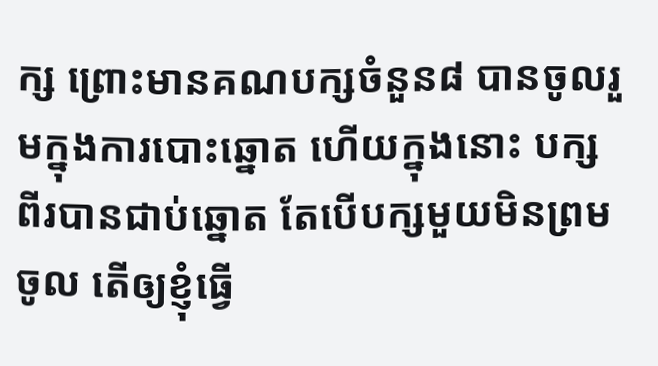ក្ស ព្រោះមានគណបក្សចំនួន៨ បានចូលរួមក្នុងការបោះឆ្នោត ហើយក្នុងនោះ បក្សពីរបានជាប់ឆ្នោត តែបើបក្សមួយមិនព្រមចូល តើឲ្យខ្ញុំធ្វើ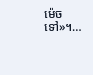ម៉េចទៅ»។…